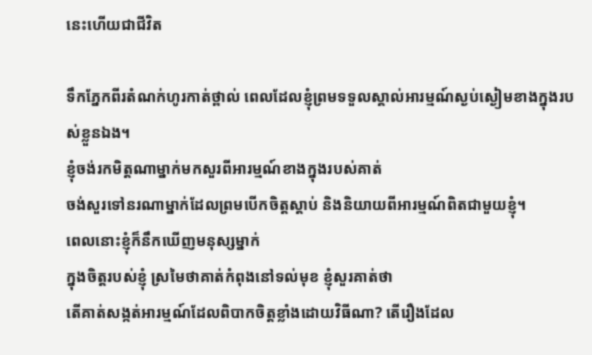នេះហើយជាជីវិត

ទឹកភ្នែកពីរតំណក់ហូរកាត់ថ្ពាល់ ពេលដែលខ្ញុំព្រមទទួលស្គាល់អារម្មណ៍ស្ងប់ស្ងៀមខាងក្នុងរបស់ខ្លួនឯង។
ខ្ញុំចង់រកមិត្តណាម្នាក់មកសួរពីអារម្មណ៍ខាងក្នុងរបស់គាត់
ចង់សួរទៅនរណាម្នាក់ដែលព្រមបើកចិត្តស្តាប់ និងនិយាយពីអារម្មណ៍ពិតជាមួយខ្ញុំ។
ពេលនោះខ្ញុំក៏នឹកឃើញមនុស្សម្នាក់
ក្នុងចិត្តរបស់ខ្ញុំ ស្រមៃថាគាត់កំពុងនៅទល់មុខ ខ្ញុំសួរគាត់ថា
តើគាត់សង្កត់អារម្មណ៍ដែលពិបាកចិត្តខ្លាំងដោយវិធីណា? តើរឿងដែល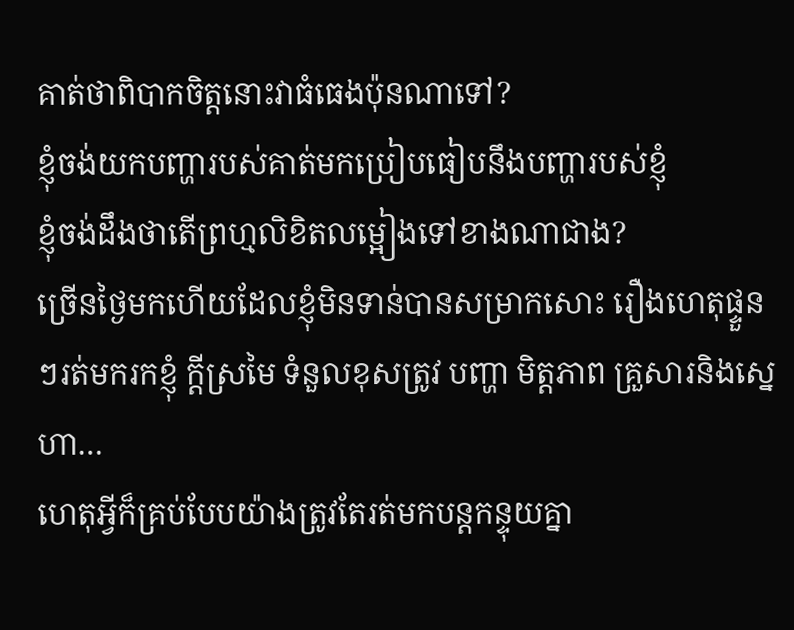គាត់ថាពិបាកចិត្តនោះវាធំធេងប៉ុនណាទៅ?
ខ្ញុំចង់យកបញ្ហារបស់គាត់មកប្រៀបធៀបនឹងបញ្ហារបស់ខ្ញុំ
ខ្ញុំចង់ដឹងថាតើព្រហ្មលិខិតលម្អៀងទៅខាងណាជាង?
ច្រើនថ្ងៃមកហើយដែលខ្ញុំមិនទាន់បានសម្រាកសោះ រឿងហេតុផ្ទួនៗរត់មករកខ្ញុំ ក្តីស្រមៃ ទំនួលខុសត្រូវ បញ្ហា មិត្តភាព គ្រួសារនិងស្នេហា…
ហេតុអ្វីក៏គ្រប់បែបយ៉ាងត្រូវតែរត់មកបន្តកន្ទុយគ្នា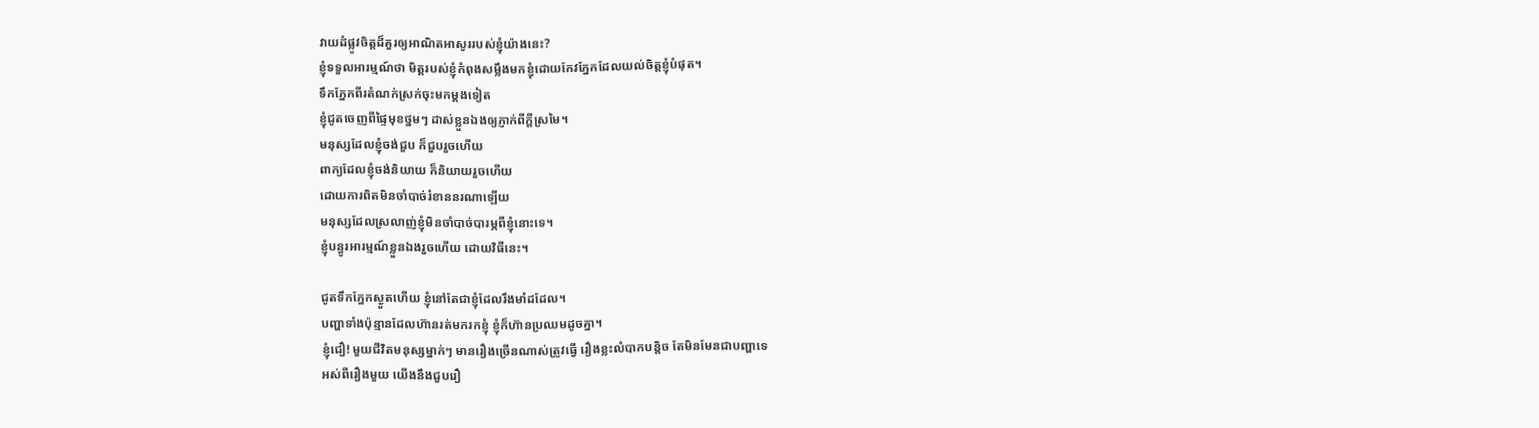វាយដំផ្លូវចិត្តដ៏គួរឲ្យអាណិតអាសូររបស់ខ្ញុំយ៉ាងនេះ?
ខ្ញុំទទួលអារម្មណ៍ថា មិត្តរបស់ខ្ញុំកំពុងសម្លឹងមកខ្ញុំដោយកែវភ្នែកដែលយល់ចិត្តខ្ញុំបំផុត។
ទឹកភ្នែកពីរតំណក់ស្រក់ចុះមកម្តងទៀត
ខ្ញុំជូតចេញពីផ្ទៃមុខថ្នមៗ ដាស់ខ្លួនឯងឲ្យភ្ញាក់ពីក្តីស្រមៃ។
មនុស្សដែលខ្ញុំចង់ជួប ក៏ជួបរួចហើយ
ពាក្យដែលខ្ញុំចង់និយាយ ក៏និយាយរួចហើយ
ដោយការពិតមិនចាំបាច់រំខាននរណាឡើយ
មនុស្សដែលស្រលាញ់ខ្ញុំមិនចាំបាច់បារម្ភពីខ្ញុំនោះទេ។
ខ្ញុំបន្ធូរអារម្មណ៍ខ្លួនឯងរួចហើយ ដោយវិធីនេះ។

ជូតទឹកភ្នែកស្ងួតហើយ ខ្ញុំនៅតែជាខ្ញុំដែលរឹងមាំដដែល។
បញ្ហាទាំងប៉ុន្មានដែលហ៊ានរត់មករកខ្ញុំ ខ្ញុំក៏ហ៊ានប្រឈមដូចគ្នា។
ខ្ញុំជឿ! មួយជីវិតមនុស្សម្នាក់ៗ មានរឿងច្រើនណាស់ត្រូវធ្វើ រឿងខ្លះលំបាកបន្តិច តែមិនមែនជាបញ្ហាទេ
អស់ពីរឿងមួយ យើងនឹងជួបរឿ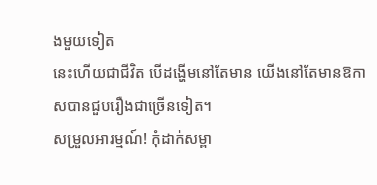ងមួយទៀត
នេះហើយជាជីវិត បើដង្ហើមនៅតែមាន យើងនៅតែមានឱកាសបានជួបរឿងជាច្រើនទៀត។
សម្រួលអារម្មណ៍! កុំដាក់សម្ពា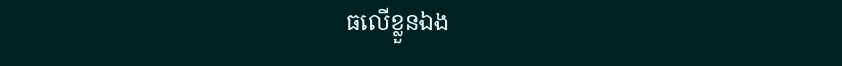ធលើខ្លួនឯង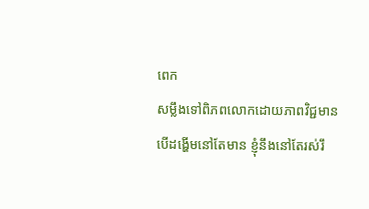ពេក
សម្លឹងទៅពិភពលោកដោយភាពវិជ្ជមាន
បើដង្ហើមនៅតែមាន ខ្ញុំនឹងនៅតែរស់រឹ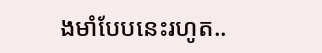ងមាំបែបនេះរហូត..